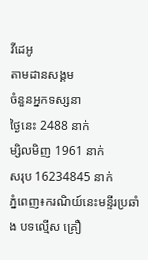វីដេអូ
តាមដានសង្គម
ចំនួនអ្នកទស្សនា
ថ្ងៃនេះ 2488 នាក់
ម្សិលមិញ 1961 នាក់
សរុប 16234845 នាក់
ភ្នំពេញ៖ករណិយ៍នេះមន្ទីរប្រឆាំង បទល្មើស គ្រឿ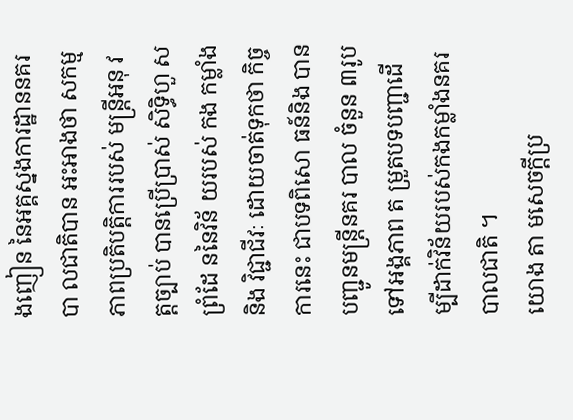ងញៀន នៃអគ្គស្នងការដ្ឋាននគរបា លជាតិបាន អះអាងថា សកម្មភាពប្រតិបត្តិការរបស់ មន្ត្រីអនុ វត្តច្បាប់ បានប្រេីប្រាស់ សិទ្ធិហួ សព្រំដែ ននៃវិន័ យរបស់ កង កម្លាំងនិង វិជ្ជាជីវៈ ដោយចាត់ទុកថា កិច្ចការនេះ ជាបទពិសោ ធន៍និង បានបញ្ជូនមន្ត្រីនគរ បាល ចំនួន ៣រូប ទៅអង្គភាព ត ម្រួតបទបញ្ជាដើម្បីដាក់វិន័យរបស់កងកម្លាំងនគរបាលជាតិ ។
យោង តា មសេចក្តីប្រ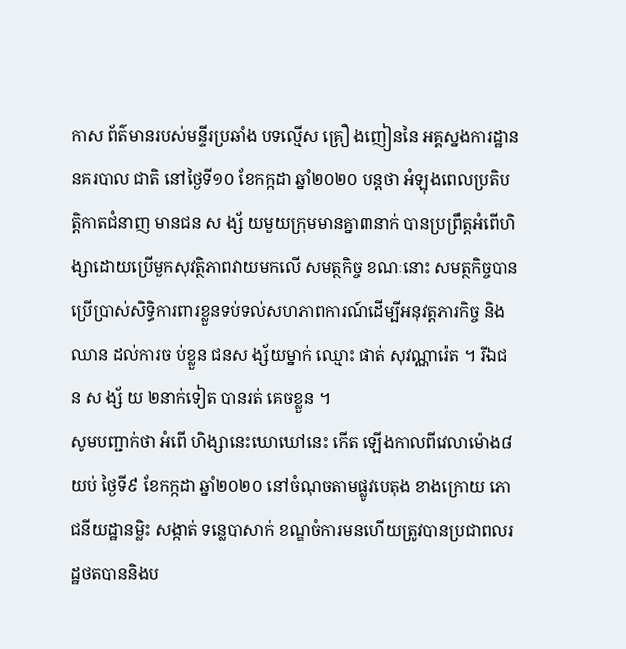កាស ព័ត៌មានរបស់មន្ទីរប្រឆាំង បទល្មើស គ្រឿ ងញៀននៃ អគ្គស្នងការដ្ឋាននគរបាល ជាតិ នៅថ្ងៃទី១០ ខែកក្កដា ឆ្នាំ២០២០ បន្តថា អំឡុងពេលប្រតិបត្តិកាតជំនាញ មានជន ស ង្ស័ យមួយក្រុមមានគ្នា៣នាក់ បានប្រព្រឹត្តអំពើហិង្សាដោយប្រើមួកសុវត្ថិភាពវាយមកលើ សមត្ថកិច្ច ខណៈនោះ សមត្ថកិច្ចបានប្រើប្រាស់សិទ្ធិការពារខ្លួនទប់ទល់សហភាពការណ៍ដេីម្បីអនុវត្តភារកិច្ច និង ឈាន ដល់ការច ប់ខ្លួន ជនស ង្ស័យម្នាក់ ឈ្មោះ ផាត់ សុវណ្ណារ៉េត ។ រីឯជ ន ស ង្ស័ យ ២នាក់ទៀត បានរត់ គេចខ្លួន ។
សូមបញ្ជាក់ថា អំពើ ហិង្សានេះឃោឃៅនេះ កើត ឡើងកាលពីវេលាម៉ោង៨យប់ ថ្ងៃទី៩ ខែកក្កដា ឆ្នាំ២០២០ នៅចំណុចតាមផ្លូវបេតុង ខាងក្រោយ ភោជនីយដ្ឋានម្លិះ សង្កាត់ ទន្លេបាសាក់ ខណ្ឌចំការមនហើយត្រូវបានប្រជាពលរដ្ឋថតបាននិងប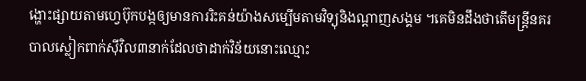ង្ហោះផ្សាយតាមហ្វេប៊ុកបង្កឲ្យមានការរិះគន់យ៉ាងសម្បើមតាមវិទ្យុនិងណ្តាញសង្គម ។គេមិនដឹងថាតើមន្ត្រីនគរបាលស្លៀកពាក់ស៊ីវិល៣នាក់ដែលថាដាក់វិន័យនោះឈ្មោះ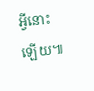អ្វីនោះឡើយ៕